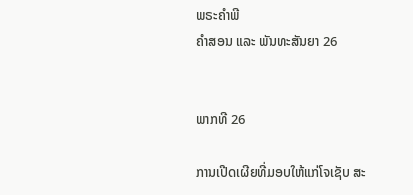ພຣະຄຳພີ
ຄຳສອນ ແລະ ພັນທະສັນຍາ 26


ພາກທີ 26

ການເປີດເຜີຍທີ່ມອບໃຫ້ແກ່ໂຈເຊັບ ສະ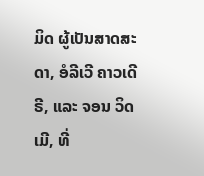ມິດ ຜູ້ເປັນສາດສະດາ, ອໍລີເວີ ຄາວເດີຣີ, ແລະ ຈອນ ວິດເມີ, ທີ່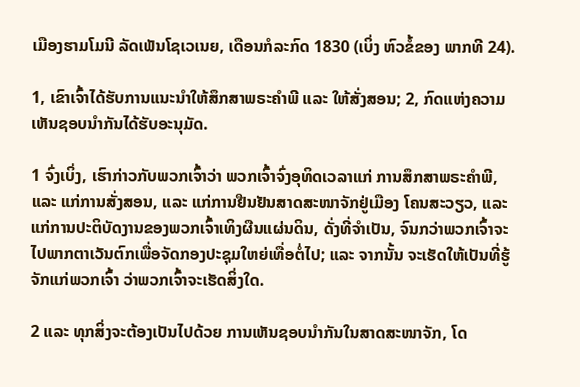ເມືອງຮາມໂມນີ ລັດເພັນໂຊເວເນຍ, ເດືອນກໍລະກົດ 1830 (ເບິ່ງ ຫົວຂໍ້ຂອງ ພາກທີ 24).

1, ເຂົາເຈົ້າໄດ້ຮັບການແນະນຳໃຫ້ສຶກສາພຣະຄຳພີ ແລະ ໃຫ້ສັ່ງສອນ; 2, ກົດແຫ່ງຄວາມເຫັນຊອບນຳກັນໄດ້ຮັບອະນຸມັດ.

1 ຈົ່ງເບິ່ງ, ເຮົາກ່າວກັບພວກເຈົ້າວ່າ ພວກເຈົ້າຈົ່ງອຸທິດເວລາແກ່ ການສຶກສາພຣະຄຳພີ, ແລະ ແກ່ການສັ່ງສອນ, ແລະ ແກ່ການຢືນຢັນສາດສະໜາຈັກຢູ່ເມືອງ ໂຄນສະວຽວ, ແລະ ແກ່ການປະຕິບັດງານຂອງພວກເຈົ້າເທິງຜືນແຜ່ນດິນ, ດັ່ງທີ່ຈຳເປັນ, ຈົນກວ່າພວກເຈົ້າຈະໄປພາກຕາເວັນຕົກເພື່ອຈັດກອງປະຊຸມໃຫຍ່ເທື່ອຕໍ່ໄປ; ແລະ ຈາກນັ້ນ ຈະເຮັດໃຫ້ເປັນທີ່ຮູ້ຈັກແກ່ພວກເຈົ້າ ວ່າພວກເຈົ້າຈະເຮັດສິ່ງໃດ.

2 ແລະ ທຸກສິ່ງຈະຕ້ອງເປັນໄປດ້ວຍ ການເຫັນຊອບນຳກັນໃນສາດສະໜາຈັກ, ໂດ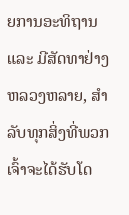ຍການອະທິຖານ ແລະ ມີສັດທາຢ່າງຫລວງຫລາຍ, ສຳລັບທຸກສິ່ງທີ່ພວກເຈົ້າຈະໄດ້ຮັບໂດ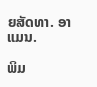ຍສັດທາ. ອາແມນ.

ພິມ